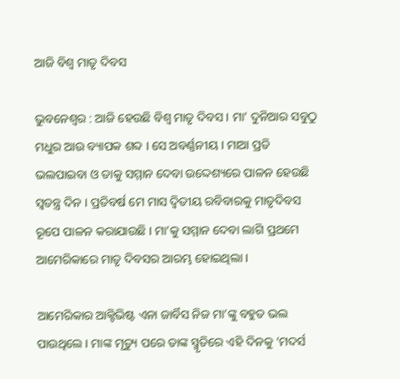ଆଜି ବିଶ୍ୱ ମାତୃ ଦିବସ

ଭୁବନେଶ୍ୱର : ଆଜି ହେଉଛି ବିଶ୍ୱ ମାତୃ ଦିବସ । ମା’ ଦୁନିଆର ସବୁଠୁ ମଧୁର ଆଉ ବ୍ୟାପକ ଶବ୍ଦ । ସେ ଅବର୍ଣ୍ଣନୀୟ । ମାଆ ପ୍ରତି ଭଲପାଇବା ଓ ତାକୁ ସମ୍ମାନ ଦେବା ଉଦ୍ଦେଶ୍ୟରେ ପାଳନ ହେଉଛି ସ୍ୱତନ୍ତ୍ର ଦିନ । ପ୍ରତିବର୍ଷ ମେ ମାସ ଦ୍ୱିତୀୟ ରବିବାରକୁ ମାତୃଦିବସ ରୂପେ ପାଳନ କରାଯାଉଛି । ମା’କୁ ସମ୍ମାନ ଦେବା ଲାଗି ପ୍ରଥମେ ଆମେରିକାରେ ମାତୃ ଦିବସର ଆରମ୍ଭ ହୋଇଥିଲା ।

ଆମେରିକାର ଆକ୍ଟିଭିଷ୍ଟ ଏନା ଜାର୍ବିସ ନିଜ ମା’ଙ୍କୁ ବହୁତ ଭଲ ପାଉଥିଲେ । ମାଙ୍କ ମୃତ୍ୟୁ ପରେ ତାଙ୍କ ସ୍ମୃତିରେ ଏହି ଦିନକୁ ‘ମଦର୍ସ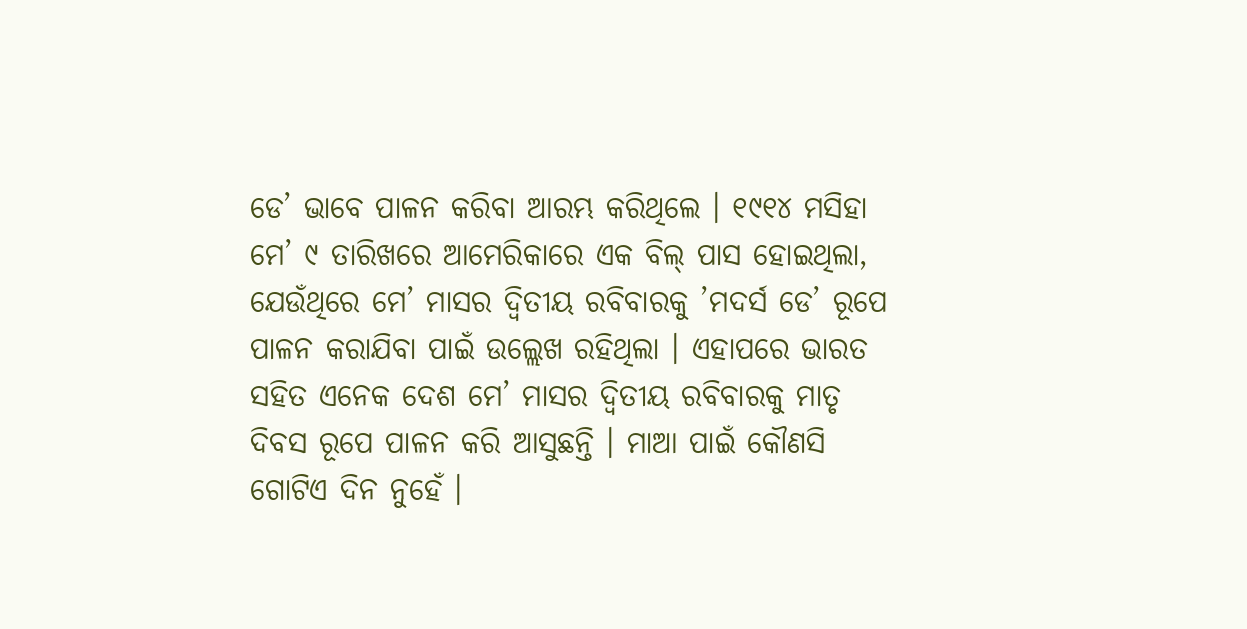ଡେ’ ଭାବେ ପାଳନ କରିବା ଆରମ୍ଭ କରିଥିଲେ । ୧୯୧୪ ମସିହା ମେ’ ୯ ତାରିଖରେ ଆମେରିକାରେ ଏକ ବିଲ୍‌ ପାସ ହୋଇଥିଲା, ଯେଉଁଥିରେ ମେ’ ମାସର ଦ୍ୱିତୀୟ ରବିବାରକୁ ’ମଦର୍ସ ଡେ’ ରୂପେ ପାଳନ କରାଯିବା ପାଇଁ ଉଲ୍ଲେଖ ରହିଥିଲା । ଏହାପରେ ଭାରତ ସହିତ ଏନେକ ଦେଶ ମେ’ ମାସର ଦ୍ୱିତୀୟ ରବିବାରକୁ ମାତୃ ଦିବସ ରୂପେ ପାଳନ କରି ଆସୁଛନ୍ତି । ମାଆ ପାଇଁ କୌଣସି ଗୋଟିଏ ଦିନ ନୁହେଁ ।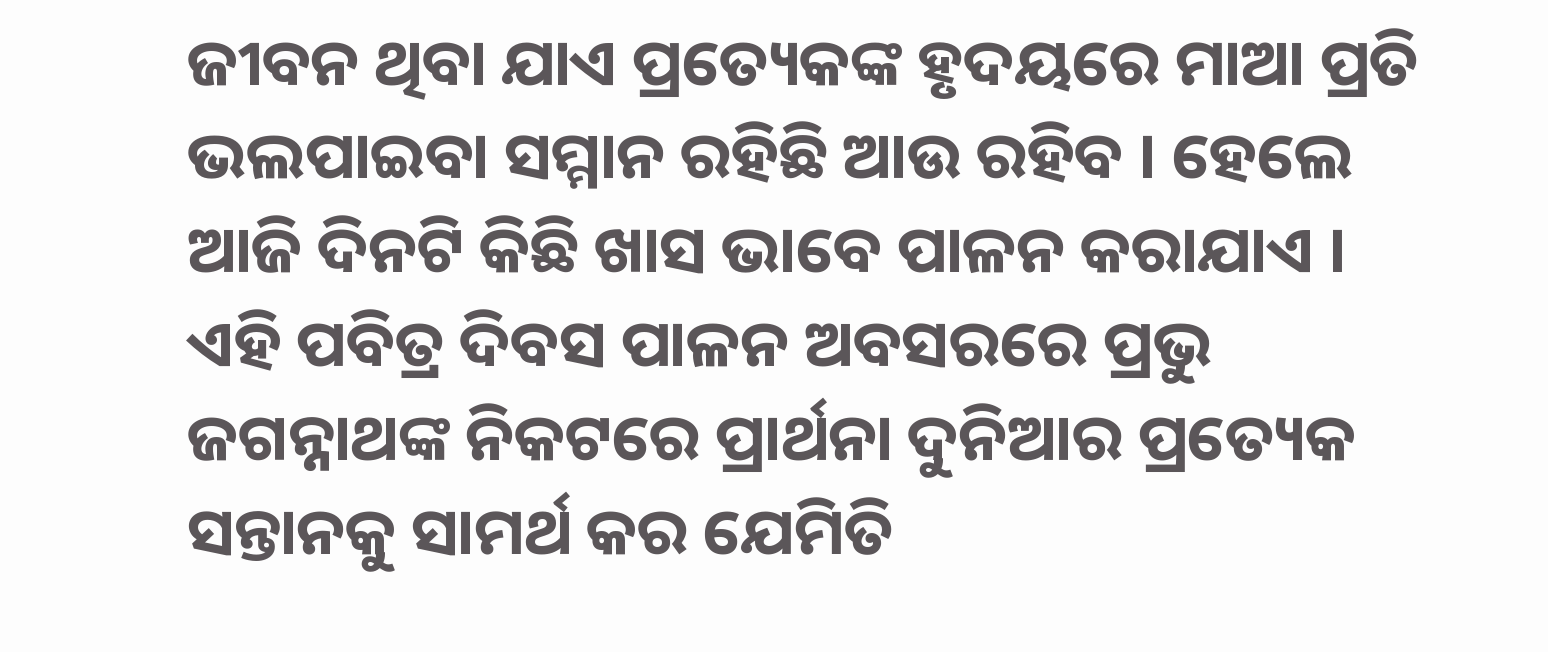ଜୀବନ ଥିବା ଯାଏ ପ୍ରତ୍ୟେକଙ୍କ ହୃଦୟରେ ମାଆ ପ୍ରତି ଭଲପାଇବା ସମ୍ମାନ ରହିଛି ଆଉ ରହିବ । ହେଲେ ଆଜି ଦିନଟି କିଛି ଖାସ ଭାବେ ପାଳନ କରାଯାଏ । ଏହି ପବିତ୍ର ଦିବସ ପାଳନ ଅବସରରେ ପ୍ରଭୁ ଜଗନ୍ନାଥଙ୍କ ନିକଟରେ ପ୍ରାର୍ଥନା ଦୁନିଆର ପ୍ରତ୍ୟେକ ସନ୍ତାନକୁ ସାମର୍ଥ କର ଯେମିତି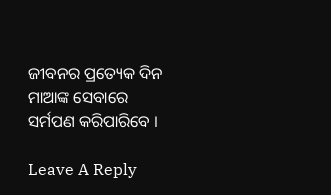ଜୀବନର ପ୍ରତ୍ୟେକ ଦିନ ମାଆଙ୍କ ସେବାରେ ସର୍ମପଣ କରିପାରିବେ ।

Leave A Reply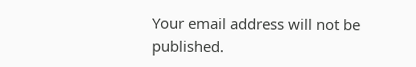Your email address will not be published.